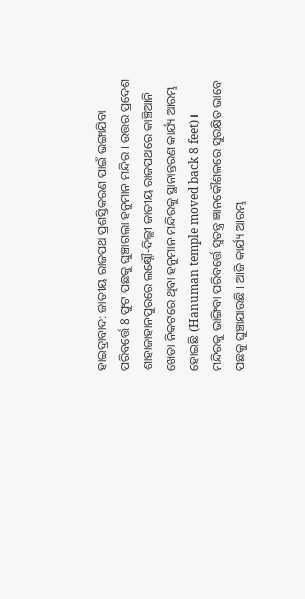ହାଇଦ୍ରାବାଦ: ଜାତୀୟ ରାଜପଥ ପ୍ରଶସ୍ତିକରଣ ପାଇଁ ଭଙ୍ଗାଯିବା ପରିବର୍ତ୍ତେ 8 ଫୁଟ ପଛକୁ ଘୁଞ୍ଚାଗଲା ହନୁମାନ ମନ୍ଦିର । ଉତ୍ତର ପ୍ରଦେଶ ଶାହାଜାହାନପୁରରେ ଲକ୍ଷ୍ନୌ-ଦିଲ୍ଲୀ ଜାତୀୟ ରାଜପଥରେ କାଞ୍ଚିଆନି ଖେଡା ନିକଟରେ ଥିବା ହନୁମାନ ମନ୍ଦିରକୁ ସ୍ଥାନାନ୍ତରଣ କାର୍ଯ୍ୟ ଆରମ୍ଭ ହୋଇଛି (Hanuman temple moved back 8 feet)। ମନ୍ଦିରକୁ ଭାଙ୍ଗିବା ପରିବର୍ତ୍ତେ ସ୍ବତନ୍ତ୍ର ଜ୍ଞାନକୌଶଳରେ ସୁରକ୍ଷିତ ଭାବେ ପଛକୁ ଘୁଞ୍ଚାଯାଉଛି । ଆଜି କାର୍ଯ୍ୟ ଆରମ୍ଭ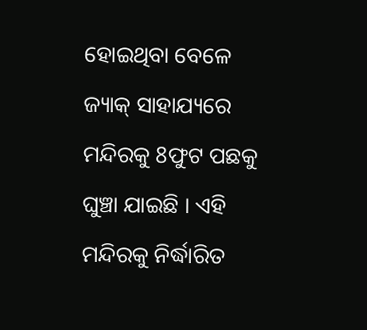ହୋଇଥିବା ବେଳେ ଜ୍ୟାକ୍ ସାହାଯ୍ୟରେ ମନ୍ଦିରକୁ 8ଫୁଟ ପଛକୁ ଘୁଞ୍ଚା ଯାଇଛି । ଏହି ମନ୍ଦିରକୁ ନିର୍ଦ୍ଧାରିତ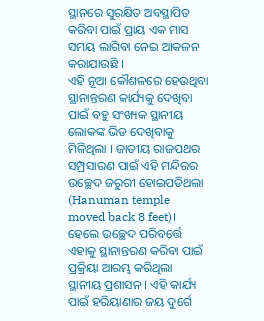ସ୍ଥାନରେ ସୁରକ୍ଷିତ ଅବସ୍ଥାପିତ କରିବା ପାଇଁ ପ୍ରାୟ ଏକ ମାସ ସମୟ ଲାଗିବା ନେଇ ଆକଳନ କରାଯାଉଛି ।
ଏହି ନୂଆ କୌଶଳରେ ହେଉଥିବା ସ୍ଥାନାନ୍ତରଣ କାର୍ଯ୍ୟକୁ ଦେଖିବା ପାଇଁ ବହୁ ସଂଖ୍ୟକ ସ୍ଥାନୀୟ ଲୋକଙ୍କ ଭିଡ ଦେଖିବାକୁ ମିଳିଥିଲା । ଜାତୀୟ ରାଜପଥର ସମ୍ପ୍ରସାରଣ ପାଇଁ ଏହି ମନ୍ଦିରର ଉଚ୍ଛେଦ ଜରୁରୀ ହୋଇପଡିଥଲା (Hanuman temple moved back 8 feet)। ହେଲେ ଉଚ୍ଛେଦ ପରିବର୍ତ୍ତେ ଏହାକୁ ସ୍ଥାନାନ୍ତରଣ କରିବା ପାଇଁ ପ୍ରକ୍ରିୟା ଆରମ୍ଭ କରିଥିଲା ସ୍ଥାନୀୟ ପ୍ରଶାସନ । ଏହି କାର୍ଯ୍ୟ ପାଇଁ ହରିୟାଣାର ଜୟ ଦୁର୍ଗେ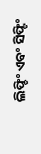ଲିଫ୍ଚିଂ ଏବଂ ସିଫ୍ଟିଂ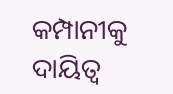କମ୍ପାନୀକୁ ଦାୟିତ୍ବ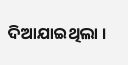ଦିଆଯାଇଥିଲା ।